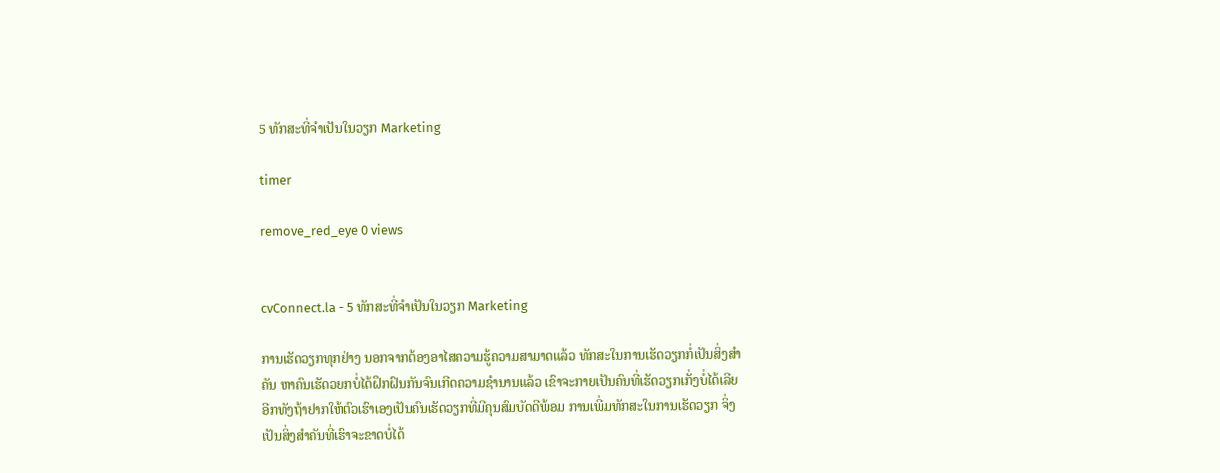5 ທັກສະທີ່ຈຳເປັນໃນວຽກ Marketing

timer

remove_red_eye 0 views


cvConnect.la - 5 ທັກສະທີ່ຈຳເປັນໃນວຽກ Marketing

ການເຮັດວຽກທຸກຢ່າງ ນອກຈາກຕ້ອງອາໄສຄວາມຮູ້ຄວາມສາມາດແລ້ວ ທັກສະໃນການເຮັດວຽກກໍ່ເປັນສິ່ງສຳຄັນ ຫາຄົນເຮັດວຍກບໍ່ໄດ້ຝຶກຝົນກັນຈົນເກີດຄວາມຊຳນານແລ້ວ ເຂົາຈະກາຍເປັນຄົນທີ່ເຮັດວຽກເກັ່ງບໍ່ໄດ້ເລີຍ ອີກທັງຖ້າຢາກໃຫ້ຕົວເຮົາເອງເປັນຄົນເຮັດວຽກທີ່ມີຄຸນສົມບັດດີພ້ອມ ການເພີ່ມທັກສະໃນການເຮັດວຽກ ຈິ່ງເປັນສິ່ງສຳຄັນທີ່ເຮົາຈະຂາດບໍ່ໄດ້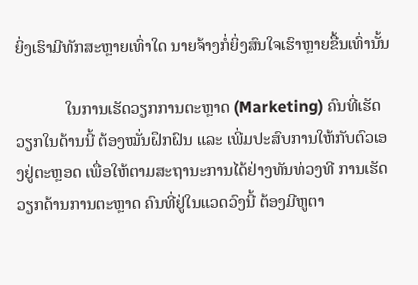ຍິ່ງເຮົາມີທັກສະຫຼາຍເທົ່າໃດ ນາຍຈ້າງກໍ່ຍິ່ງສົນໃຈເຮົາຫຼາຍຂື້ນເທົ່ານັ້ນ

            ໃນການເຮັດວຽກການຕະຫຼາດ (Marketing) ຄົນທີ່ເຮັດວຽກໃນດ້ານນີ້ ຕ້ອງໝັ່ນຝຶກຝົນ ແລະ ເພີ່ມປະສົບການໃຫ້ກັບຕົວເອງຢູ່ຕະຫຼອດ ເພື່ອໃຫ້ຕາມສະຖານະການໄດ້ຢ່າງທັນທ່ວງທີ ການເຮັດວຽກດ້ານການຕະຫຼາດ ຄົນທີ່ຢູ່ໃນແວດວົງນີ້ ຕ້ອງມີຫູຕາ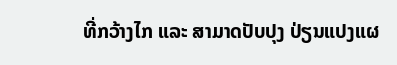ທີ່ກວ້າງໄກ ແລະ ສາມາດປັບປຸງ ປ່ຽນແປງແຜ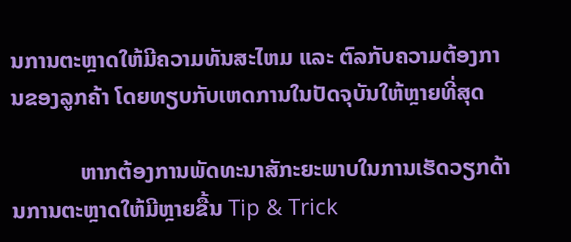ນການຕະຫຼາດໃຫ້ມີຄວາມທັນສະໄຫມ ແລະ ຕົລກັບຄວາມຕ້ອງການຂອງລູກຄ້າ ໂດຍທຽບກັບເຫດການໃນປັດຈຸບັນໃຫ້ຫຼາຍທີ່ສຸດ

            ຫາກຕ້ອງການພັດທະນາສັກະຍະພາບໃນການເຮັດວຽກດ້ານການຕະຫຼາດໃຫ້ມີຫຼາຍຂື້ນ Tip & Trick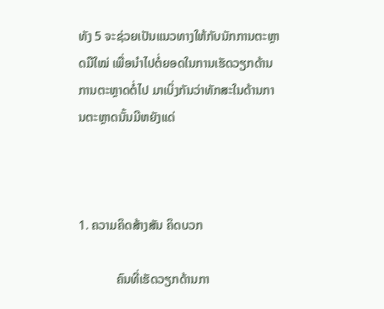ທັງ 5 ຈະຊ່ວຍເປັນແນວທາງໃຫ້ກັບນັກການຕະຫຼາດມືໃໝ່ ເພື່ອນຳໄປຕໍ່ຍອດໃນການເຮັດວຽກດ້ານການຕະຫຼາດຕໍ່ໄປ ມາເບິ່ງກັນວ່າທັກສະໃນດ້ານການຕະຫຼາດນັ້ນມີຫຍັງແດ່



1. ຄວາມຄິດສ້າງສັນ ຄິດບວກ

            ຄົນທີ່ເຮັດວຽກດ້ານກາ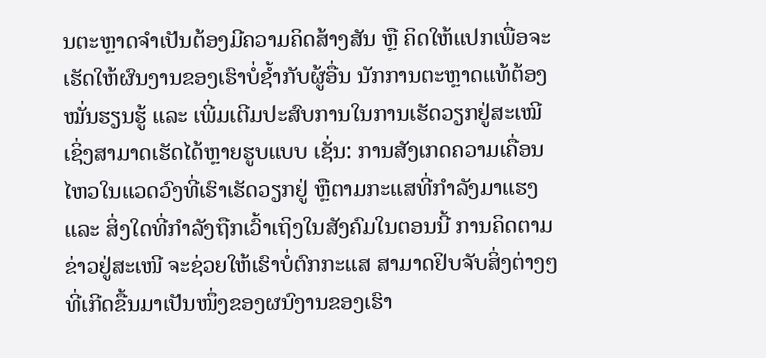ນຕະຫຼາດຈຳເປັນຕ້ອງມີຄວາມຄິດສ້າງສັນ ຫຼື ຄິດໃຫ້ແປກເພື່ອຈະເຮັດໃຫ້ຜົນງານຂອງເຮົາບໍ່ຊ້ຳກັບຜູ້ອື່ນ ນັກການຕະຫຼາດແທ້ຕ້ອງໝັ່ນຮຽນຮູ້ ແລະ ເພີ່ມເຕີມປະສົບການໃນການເຮັດວຽກຢູ່ສະເໝີ ເຊິ່ງສາມາດເຮັດໄດ້ຫຼາຍຮູບແບບ ເຊັ່ນ: ການສັງເກດຄວາມເຄື່ອນໄຫວໃນແວດວົງທີ່ເຮົາເຮັດວຽກຢູ່ ຫຼືຕາມກະແສທີ່ກຳລັງມາແຮງ ແລະ ສິ່ງໃດທີ່ກຳລັງຖືກເວົ້າເຖິງໃນສັງຄົມໃນຕອນນີ້ ການຄິດຕາມຂ່າວຢູ່ສະເໜີ ຈະຊ່ວຍໃຫ້ເຮົາບໍ່ຕົກກະແສ ສາມາດຢິບຈັບສິ່ງຕ່າງໆ ທີ່ເກີດຂື້ນມາເປັນໜຶ່ງຂອງຜນົງານຂອງເຮົາ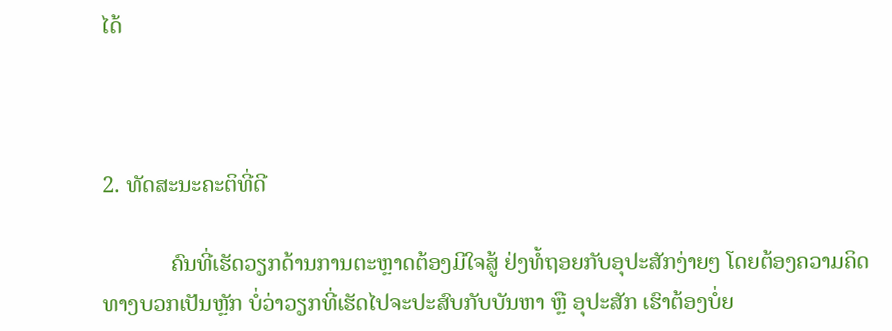ໄດ້



2. ທັດສະນະຄະຕິທີ່ດີ

            ຄົນທີ່ເຮັດວຽກດ້ານການຕະຫຼາດຕ້ອງມີໃຈສູ້ ຢ່ງທໍ້ຖອຍກັບອຸປະສັກງ່າຍໆ ໂດຍຕ້ອງຄວາມຄິດທາງບວກເປັນຫຼັກ ບໍ່ວ່າວຽກທີ່ເຮັດໄປຈະປະສົບກັບບັນຫາ ຫຼື ອຸປະສັກ ເຮົາຕ້ອງບໍ່ຍ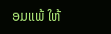ອມແພ້ ໃຫ້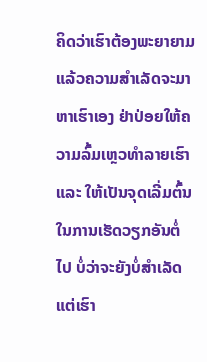ຄິດວ່າເຮົາຕ້ອງພະຍາຍາມ ແລ້ວຄວາມສຳເລັດຈະມາຫາເຮົາເອງ ຢ່າປ່ອຍໃຫ້ຄວາມລົ້ມເຫຼວທຳລາຍເຮົາ ແລະ ໃຫ້ເປັນຈຸດເລີ່ມຕົ້ນໃນການເຮັດວຽກອັນຕໍ່ໄປ ບໍ່ວ່າຈະຍັງບໍ່ສຳເລັດ ແຕ່ເຮົາ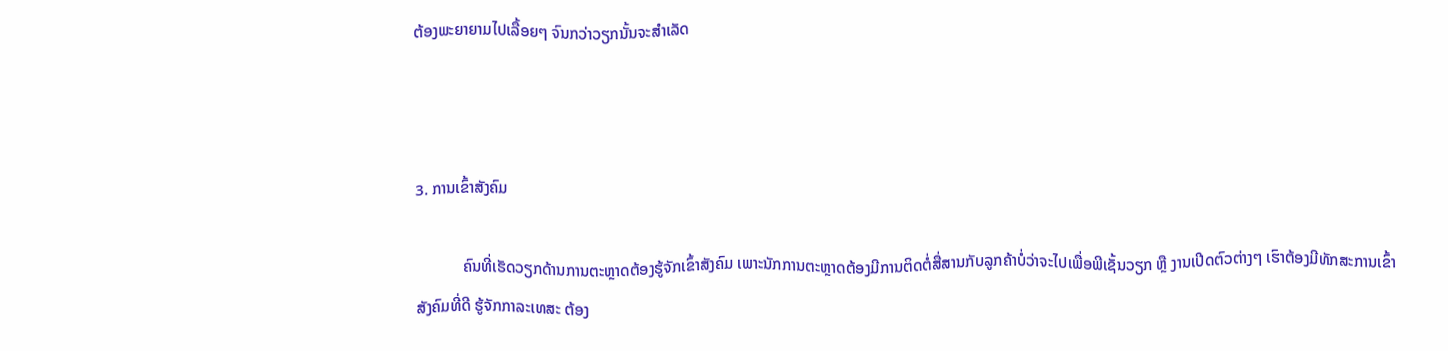ຕ້ອງພະຍາຍາມໄປເລື້ອຍໆ ຈົນກວ່າວຽກນັ້ນຈະສຳເລັດ



3. ການເຂົ້າສັງຄົມ

            ຄົນທີ່ເຮັດວຽກດ້ານການຕະຫຼາດຕ້ອງຮູ້ຈັກເຂົ້າສັງຄົມ ເພາະນັກການຕະຫຼາດຕ້ອງມີການຕິດຕໍ່ສື່ສານກັບລູກຄ້າບໍ່ວ່າຈະໄປເພື່ອພີເຊັ້ນວຽກ ຫຼື ງານເປີດຕົວຕ່າງໆ ເຮົາຕ້ອງມີທັກສະການເຂົ້າສັງຄົມທີ່ດີ ຮູ້ຈັກກາລະເທສະ ຕ້ອງ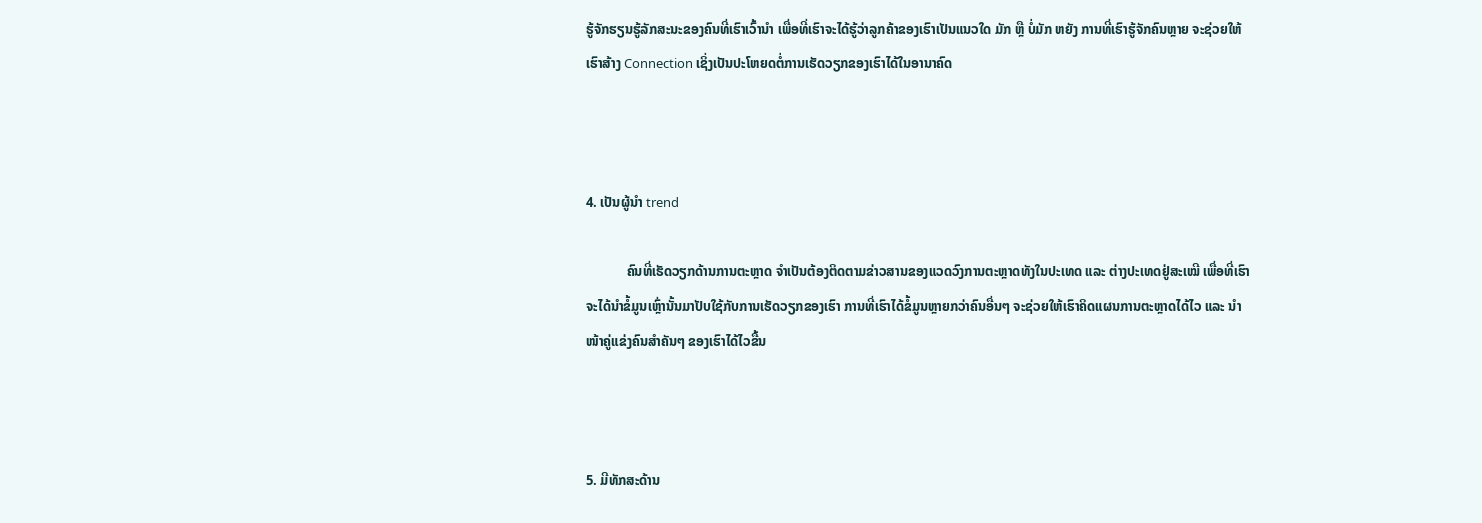ຮູ້ຈັກຮຽນຮູ້ລັກສະນະຂອງຄົນທີ່ເຮົາເວົ້ານຳ ເພື່ອທີ່ເຮົາຈະໄດ້ຮູ້ວ່າລູກຄ້າຂອງເຮົາເປັນແນວໃດ ມັກ ຫຼື ບໍ່ມັກ ຫຍັງ ການທີ່ເຮົາຮູ້ຈັກຄົນຫຼາຍ ຈະຊ່ວຍໃຫ້ເຮົາສ້າງ Connection ເຊິ່ງເປັນປະໂຫຍດຕໍ່ການເຮັດວຽກຂອງເຮົາໄດ້ໃນອານາຄົດ



4. ເປັນຜູ້ນຳ trend

            ຄົນທີ່ເຮັດວຽກດ້ານການຕະຫຼາດ ຈຳເປັນຕ້ອງຕິດຕາມຂ່າວສານຂອງແວດວົງການຕະຫຼາດທັງໃນປະເທດ ແລະ ຕ່າງປະເທດຢູ່ສະເໝີ ເພື່ອທີ່ເຮົາຈະໄດ້ນຳຂໍ້ມູນເຫຼົ່ານັ້ນມາປັບໃຊ້ກັບການເຮັດວຽກຂອງເຮົາ ການທີ່ເຮົາໄດ້ຂໍ້ມູນຫຼາຍກວ່າຄົນອື່ນໆ ຈະຊ່ວຍໃຫ້ເຮົາຄິດແຜນການຕະຫຼາດໄດ້ໄວ ແລະ ນຳໜ້າຄູ່ແຂ່ງຄົນສຳຄັນໆ ຂອງເຮົາໄດ້ໄວຂື້ນ



5. ມີທັກສະດ້ານ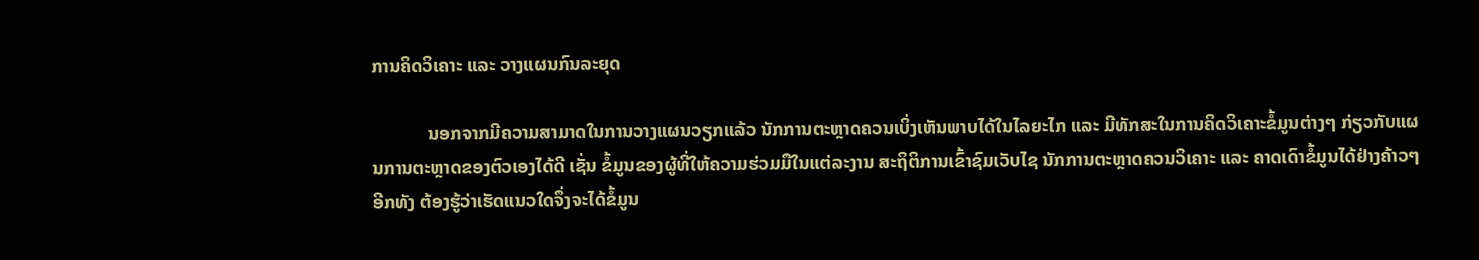ການຄິດວິເຄາະ ແລະ ວາງແຜນກົນລະຍຸດ

            ນອກຈາກມີຄວາມສາມາດໃນການວາງແຜນວຽກແລ້ວ ນັກການຕະຫຼາດຄວນເບິ່ງເຫັນພາບໄດ້ໃນໄລຍະໄກ ແລະ ມີທັກສະໃນການຄິດວິເຄາະຂໍ້ມູນຕ່າງໆ ກ່ຽວກັບແຜນການຕະຫຼາດຂອງຕົວເອງໄດ້ດີ ເຊັ່ນ ຂໍ້ມູນຂອງຜູ້ທີ່ໃຫ້ຄວາມຮ່ວມມືໃນແຕ່ລະງານ ສະຖິຕິການເຂົ້າຊົມເວັບໄຊ ນັກການຕະຫຼາດຄວນວິເຄາະ ແລະ ຄາດເດົາຂໍ້ມູນໄດ້ຢ່າງຄ້າວໆ ອີກທັງ ຕ້ອງຮູ້ວ່າເຮັດແນວໃດຈຶ່ງຈະໄດ້ຂໍ້ມູນ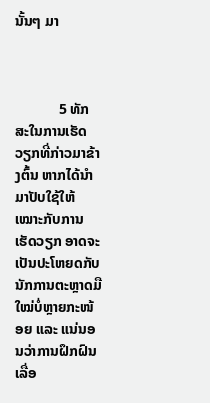ນັ້ນໆ ມາ



            5 ທັກສະໃນການເຮັດວຽກທີ່ກ່າວມາຂ້າງຕົ້ນ ຫາກໄດ້ນຳມາປັບໃຊ້ໃຫ້ເໝາະກັບການເຮັດວຽກ ອາດຈະເປັນປະໂຫຍດກັບນັກການຕະຫຼາດມືໃໝ່ບໍ່ຫຼາຍກະໜ້ອຍ ແລະ ແນ່ນອນວ່າການຝຶກຝົນເລື່ອ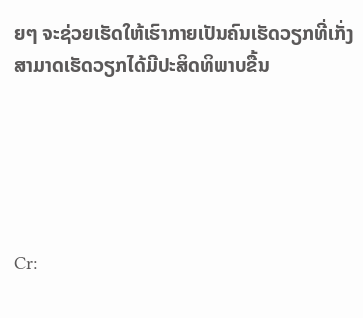ຍໆ ຈະຊ່ວຍເຮັດໃຫ້ເຮົາກາຍເປັນຄົນເຮັດວຽກທີ່ເກັ່ງ ສາມາດເຮັດວຽກໄດ້ມີປະສິດທິພາບຂື້ນ





Cr: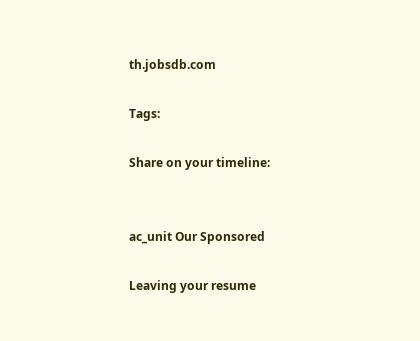th.jobsdb.com

Tags:

Share on your timeline:


ac_unit Our Sponsored

Leaving your resume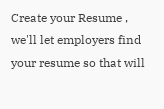Create your Resume , we'll let employers find your resume so that will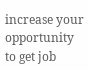increase your opportunity to get job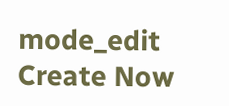mode_edit Create Now